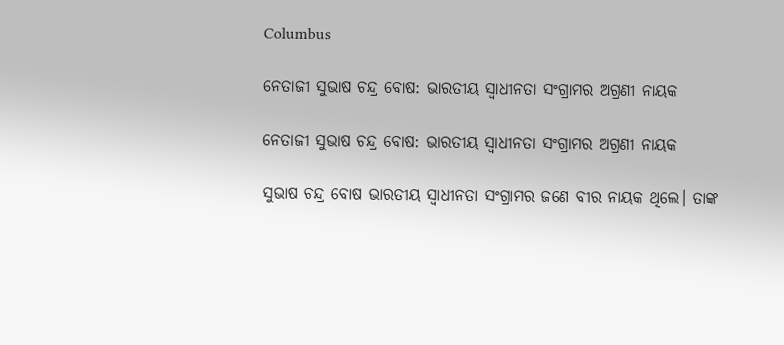Columbus

ନେତାଜୀ ସୁଭାଷ ଚନ୍ଦ୍ର ବୋଷ: ଭାରତୀୟ ସ୍ୱାଧୀନତା ସଂଗ୍ରାମର ଅଗ୍ରଣୀ ନାୟକ

ନେତାଜୀ ସୁଭାଷ ଚନ୍ଦ୍ର ବୋଷ: ଭାରତୀୟ ସ୍ୱାଧୀନତା ସଂଗ୍ରାମର ଅଗ୍ରଣୀ ନାୟକ

ସୁଭାଷ ଚନ୍ଦ୍ର ବୋଷ ଭାରତୀୟ ସ୍ୱାଧୀନତା ସଂଗ୍ରାମର ଜଣେ ବୀର ନାୟକ ଥିଲେ। ତାଙ୍କ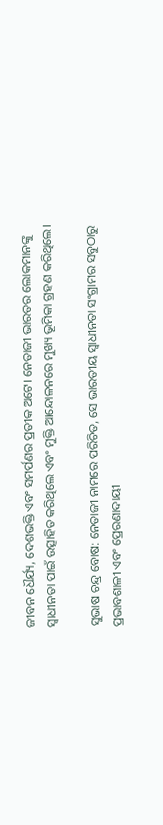ଜୀବନ ଧୈର୍ଯ୍ୟ, ଦେଶଭକ୍ତି ଏବଂ ସମର୍ପଣର ପ୍ରତୀକ ଅଟେ। ନେତାଜୀ ଭାରତର ଲୋକମାନଙ୍କୁ ସ୍ୱାଧୀନତା ପାଇଁ ଉତ୍ସାହିତ କରିଥିଲେ ଏବଂ ମୁକ୍ତି ଆନ୍ଦୋଳନରେ ମୁଖ୍ୟ ଭୂମିକା ଗ୍ରହଣ କରିଥିଲେ।

ସୁଭାଷ ଚନ୍ଦ୍ର ବୋଷ: ନେତାଜୀ ନାମରେ ପରିଚିତ, ସେ ଭାରତୀୟ ସ୍ୱାଧୀନତା ସଂଗ୍ରାମର ସବୁଠାରୁ ପ୍ରଭାବଶାଳୀ ଏବଂ ପ୍ରେରଣାଦାୟୀ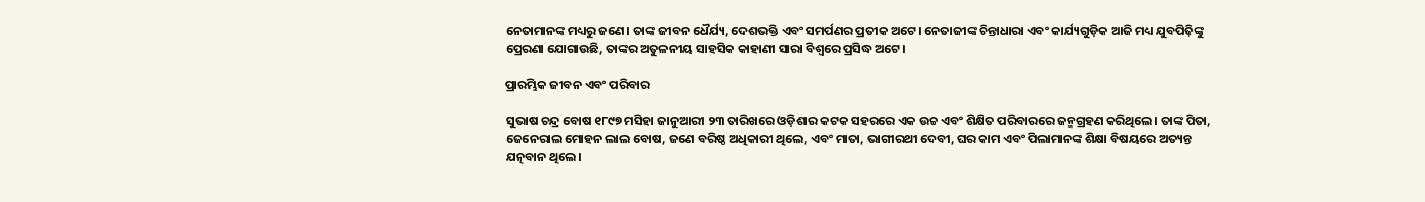ନେତାମାନଙ୍କ ମଧ୍ୟରୁ ଜଣେ। ତାଙ୍କ ଜୀବନ ଧୈର୍ଯ୍ୟ, ଦେଶଭକ୍ତି ଏବଂ ସମର୍ପଣର ପ୍ରତୀକ ଅଟେ। ନେତାଜୀଙ୍କ ଚିନ୍ତାଧାରା ଏବଂ କାର୍ଯ୍ୟଗୁଡ଼ିକ ଆଜି ମଧ୍ୟ ଯୁବପିଢ଼ିଙ୍କୁ ପ୍ରେରଣା ଯୋଗାଉଛି, ତାଙ୍କର ଅତୁଳନୀୟ ସାହସିକ କାହାଣୀ ସାରା ବିଶ୍ୱରେ ପ୍ରସିଦ୍ଧ ଅଟେ।

ପ୍ରାରମ୍ଭିକ ଜୀବନ ଏବଂ ପରିବାର

ସୁଭାଷ ଚନ୍ଦ୍ର ବୋଷ ୧୮୯୭ ମସିହା ଜାନୁଆରୀ ୨୩ ତାରିଖରେ ଓଡ଼ିଶାର କଟକ ସହରରେ ଏକ ଉଚ୍ଚ ଏବଂ ଶିକ୍ଷିତ ପରିବାରରେ ଜନ୍ମଗ୍ରହଣ କରିଥିଲେ। ତାଙ୍କ ପିତା, ଜେନେରାଲ ମୋହନ ଲାଲ ବୋଷ, ଜଣେ ବରିଷ୍ଠ ଅଧିକାରୀ ଥିଲେ, ଏବଂ ମାତା, ଭାଗୀରଥୀ ଦେବୀ, ଘର କାମ ଏବଂ ପିଲାମାନଙ୍କ ଶିକ୍ଷା ବିଷୟରେ ଅତ୍ୟନ୍ତ ଯତ୍ନବାନ ଥିଲେ।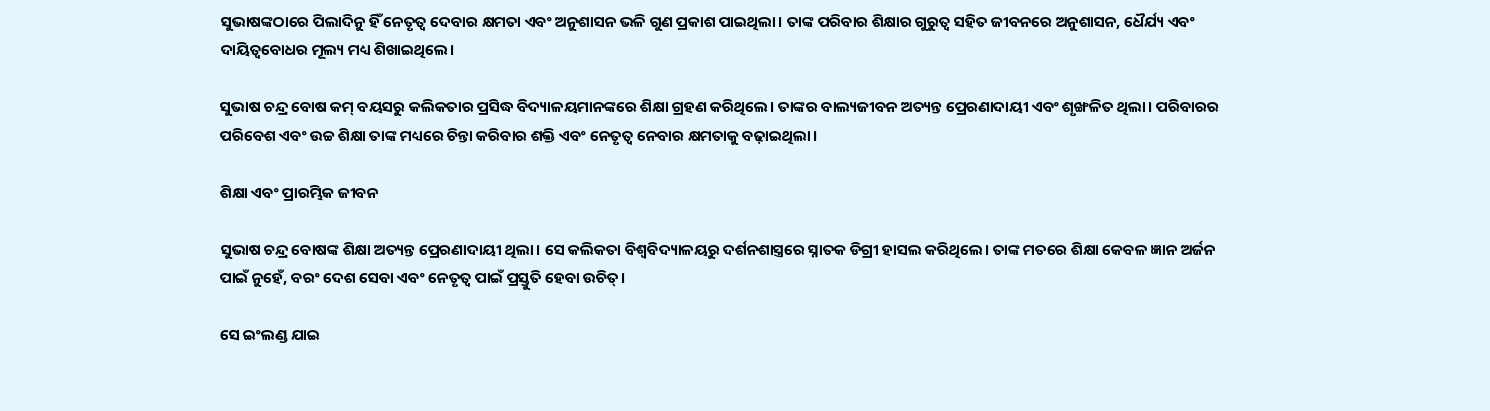ସୁଭାଷଙ୍କଠାରେ ପିଲାଦିନୁ ହିଁ ନେତୃତ୍ୱ ଦେବାର କ୍ଷମତା ଏବଂ ଅନୁଶାସନ ଭଳି ଗୁଣ ପ୍ରକାଶ ପାଇଥିଲା। ତାଙ୍କ ପରିବାର ଶିକ୍ଷାର ଗୁରୁତ୍ୱ ସହିତ ଜୀବନରେ ଅନୁଶାସନ, ଧୈର୍ଯ୍ୟ ଏବଂ ଦାୟିତ୍ୱବୋଧର ମୂଲ୍ୟ ମଧ୍ୟ ଶିଖାଇଥିଲେ।

ସୁଭାଷ ଚନ୍ଦ୍ର ବୋଷ କମ୍ ବୟସରୁ କଲିକତାର ପ୍ରସିଦ୍ଧ ବିଦ୍ୟାଳୟମାନଙ୍କରେ ଶିକ୍ଷା ଗ୍ରହଣ କରିଥିଲେ। ତାଙ୍କର ବାଲ୍ୟଜୀବନ ଅତ୍ୟନ୍ତ ପ୍ରେରଣାଦାୟୀ ଏବଂ ଶୃଙ୍ଖଳିତ ଥିଲା। ପରିବାରର ପରିବେଶ ଏବଂ ଉଚ୍ଚ ଶିକ୍ଷା ତାଙ୍କ ମଧ୍ୟରେ ଚିନ୍ତା କରିବାର ଶକ୍ତି ଏବଂ ନେତୃତ୍ୱ ନେବାର କ୍ଷମତାକୁ ବଢ଼ାଇଥିଲା।

ଶିକ୍ଷା ଏବଂ ପ୍ରାରମ୍ଭିକ ଜୀବନ

ସୁଭାଷ ଚନ୍ଦ୍ର ବୋଷଙ୍କ ଶିକ୍ଷା ଅତ୍ୟନ୍ତ ପ୍ରେରଣାଦାୟୀ ଥିଲା। ସେ କଲିକତା ବିଶ୍ୱବିଦ୍ୟାଳୟରୁ ଦର୍ଶନଶାସ୍ତ୍ରରେ ସ୍ନାତକ ଡିଗ୍ରୀ ହାସଲ କରିଥିଲେ। ତାଙ୍କ ମତରେ ଶିକ୍ଷା କେବଳ ଜ୍ଞାନ ଅର୍ଜନ ପାଇଁ ନୁହେଁ, ବରଂ ଦେଶ ସେବା ଏବଂ ନେତୃତ୍ୱ ପାଇଁ ପ୍ରସ୍ତୁତି ହେବା ଉଚିତ୍।

ସେ ଇଂଲଣ୍ଡ ଯାଇ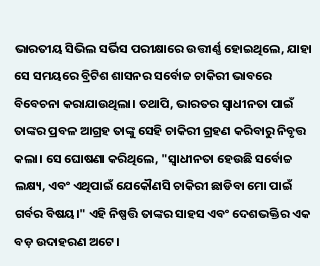ଭାରତୀୟ ସିଭିଲ ସର୍ଭିସ ପରୀକ୍ଷାରେ ଉତ୍ତୀର୍ଣ୍ଣ ହୋଇଥିଲେ, ଯାହା ସେ ସମୟରେ ବ୍ରିଟିଶ ଶାସନର ସର୍ବୋଚ୍ଚ ଚାକିରୀ ଭାବରେ ବିବେଚନା କରାଯାଉଥିଲା। ତଥାପି, ଭାରତର ସ୍ୱାଧୀନତା ପାଇଁ ତାଙ୍କର ପ୍ରବଳ ଆଗ୍ରହ ତାଙ୍କୁ ସେହି ଚାକିରୀ ଗ୍ରହଣ କରିବାରୁ ନିବୃତ୍ତ କଲା। ସେ ଘୋଷଣା କରିଥିଲେ, "ସ୍ୱାଧୀନତା ହେଉଛି ସର୍ବୋଚ୍ଚ ଲକ୍ଷ୍ୟ, ଏବଂ ଏଥିପାଇଁ ଯେକୌଣସି ଚାକିରୀ ଛାଡିବା ମୋ ପାଇଁ ଗର୍ବର ବିଷୟ।" ଏହି ନିଷ୍ପତ୍ତି ତାଙ୍କର ସାହସ ଏବଂ ଦେଶଭକ୍ତିର ଏକ ବଡ଼ ଉଦାହରଣ ଅଟେ।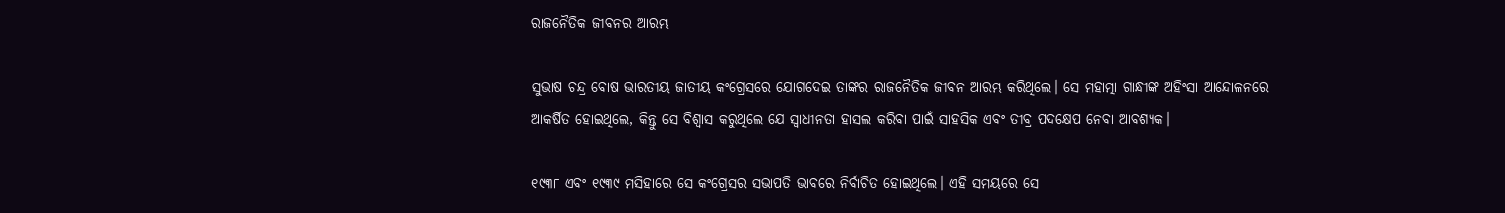ରାଜନୈତିକ ଜୀବନର ଆରମ୍ଭ

ସୁଭାଷ ଚନ୍ଦ୍ର ବୋଷ ଭାରତୀୟ ଜାତୀୟ କଂଗ୍ରେସରେ ଯୋଗଦେଇ ତାଙ୍କର ରାଜନୈତିକ ଜୀବନ ଆରମ୍ଭ କରିଥିଲେ। ସେ ମହାତ୍ମା ଗାନ୍ଧୀଙ୍କ ଅହିଂସା ଆନ୍ଦୋଳନରେ ଆକର୍ଷିତ ହୋଇଥିଲେ, କିନ୍ତୁ ସେ ବିଶ୍ୱାସ କରୁଥିଲେ ଯେ ସ୍ୱାଧୀନତା ହାସଲ କରିବା ପାଇଁ ସାହସିକ ଏବଂ ତୀବ୍ର ପଦକ୍ଷେପ ନେବା ଆବଶ୍ୟକ।

୧୯୩୮ ଏବଂ ୧୯୩୯ ମସିହାରେ ସେ କଂଗ୍ରେସର ସଭାପତି ଭାବରେ ନିର୍ବାଚିତ ହୋଇଥିଲେ। ଏହି ସମୟରେ ସେ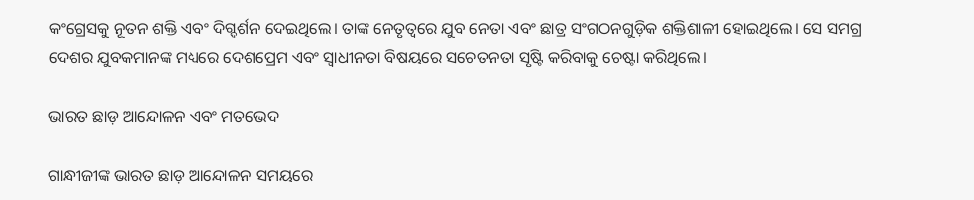କଂଗ୍ରେସକୁ ନୂତନ ଶକ୍ତି ଏବଂ ଦିଗ୍ଦର୍ଶନ ଦେଇଥିଲେ। ତାଙ୍କ ନେତୃତ୍ୱରେ ଯୁବ ନେତା ଏବଂ ଛାତ୍ର ସଂଗଠନଗୁଡ଼ିକ ଶକ୍ତିଶାଳୀ ହୋଇଥିଲେ। ସେ ସମଗ୍ର ଦେଶର ଯୁବକମାନଙ୍କ ମଧ୍ୟରେ ଦେଶପ୍ରେମ ଏବଂ ସ୍ୱାଧୀନତା ବିଷୟରେ ସଚେତନତା ସୃଷ୍ଟି କରିବାକୁ ଚେଷ୍ଟା କରିଥିଲେ।

ଭାରତ ଛାଡ଼ ଆନ୍ଦୋଳନ ଏବଂ ମତଭେଦ

ଗାନ୍ଧୀଜୀଙ୍କ ଭାରତ ଛାଡ଼ ଆନ୍ଦୋଳନ ସମୟରେ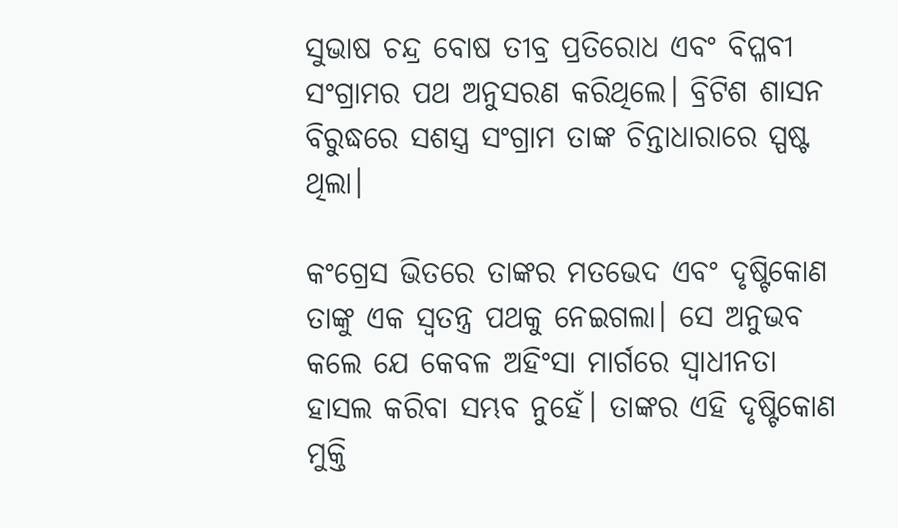ସୁଭାଷ ଚନ୍ଦ୍ର ବୋଷ ତୀବ୍ର ପ୍ରତିରୋଧ ଏବଂ ବିପ୍ଳବୀ ସଂଗ୍ରାମର ପଥ ଅନୁସରଣ କରିଥିଲେ। ବ୍ରିଟିଶ ଶାସନ ବିରୁଦ୍ଧରେ ସଶସ୍ତ୍ର ସଂଗ୍ରାମ ତାଙ୍କ ଚିନ୍ତାଧାରାରେ ସ୍ପଷ୍ଟ ଥିଲା।

କଂଗ୍ରେସ ଭିତରେ ତାଙ୍କର ମତଭେଦ ଏବଂ ଦୃଷ୍ଟିକୋଣ ତାଙ୍କୁ ଏକ ସ୍ୱତନ୍ତ୍ର ପଥକୁ ନେଇଗଲା। ସେ ଅନୁଭବ କଲେ ଯେ କେବଳ ଅହିଂସା ମାର୍ଗରେ ସ୍ୱାଧୀନତା ହାସଲ କରିବା ସମ୍ଭବ ନୁହେଁ। ତାଙ୍କର ଏହି ଦୃଷ୍ଟିକୋଣ ମୁକ୍ତି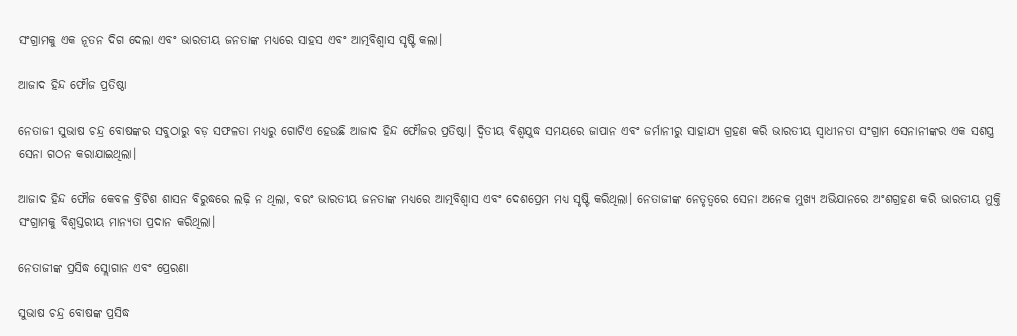ସଂଗ୍ରାମକୁ ଏକ ନୂତନ ଦିଗ ଦେଲା ଏବଂ ଭାରତୀୟ ଜନତାଙ୍କ ମଧ୍ୟରେ ସାହସ ଏବଂ ଆତ୍ମବିଶ୍ୱାସ ସୃଷ୍ଟି କଲା।

ଆଜାଦ ହିନ୍ଦ ଫୌଜ ପ୍ରତିଷ୍ଠା

ନେତାଜୀ ସୁଭାଷ ଚନ୍ଦ୍ର ବୋଷଙ୍କର ସବୁଠାରୁ ବଡ଼ ସଫଳତା ମଧ୍ୟରୁ ଗୋଟିଏ ହେଉଛି ଆଜାଦ ହିନ୍ଦ ଫୌଜର ପ୍ରତିଷ୍ଠା। ଦ୍ୱିତୀୟ ବିଶ୍ୱଯୁଦ୍ଧ ସମୟରେ ଜାପାନ ଏବଂ ଜର୍ମାନୀରୁ ସାହାଯ୍ୟ ଗ୍ରହଣ କରି ଭାରତୀୟ ସ୍ୱାଧୀନତା ସଂଗ୍ରାମ ସେନାନୀଙ୍କର ଏକ ସଶସ୍ତ୍ର ସେନା ଗଠନ କରାଯାଇଥିଲା।

ଆଜାଦ ହିନ୍ଦ ଫୌଜ କେବଳ ବ୍ରିଟିଶ ଶାସନ ବିରୁଦ୍ଧରେ ଲଢ଼ି ନ ଥିଲା, ବରଂ ଭାରତୀୟ ଜନତାଙ୍କ ମଧ୍ୟରେ ଆତ୍ମବିଶ୍ୱାସ ଏବଂ ଦେଶପ୍ରେମ ମଧ୍ୟ ସୃଷ୍ଟି କରିଥିଲା। ନେତାଜୀଙ୍କ ନେତୃତ୍ୱରେ ସେନା ଅନେକ ମୁଖ୍ୟ ଅଭିଯାନରେ ଅଂଶଗ୍ରହଣ କରି ଭାରତୀୟ ମୁକ୍ତି ସଂଗ୍ରାମକୁ ବିଶ୍ୱସ୍ତରୀୟ ମାନ୍ୟତା ପ୍ରଦାନ କରିଥିଲା।

ନେତାଜୀଙ୍କ ପ୍ରସିଦ୍ଧ ସ୍ଲୋଗାନ ଏବଂ ପ୍ରେରଣା

ସୁଭାଷ ଚନ୍ଦ୍ର ବୋଷଙ୍କ ପ୍ରସିଦ୍ଧ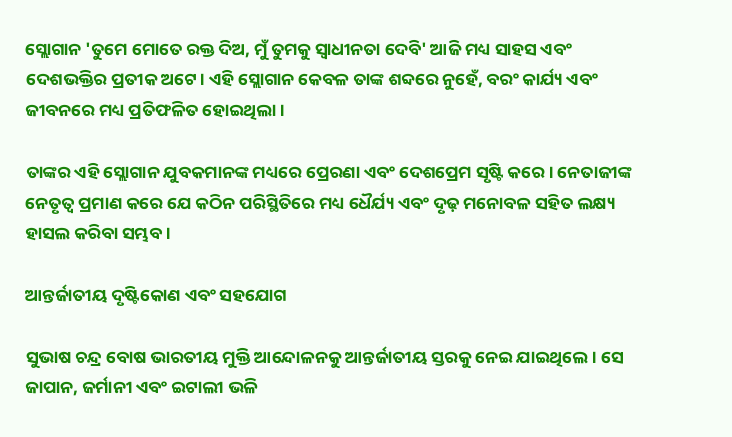ସ୍ଲୋଗାନ 'ତୁମେ ମୋତେ ରକ୍ତ ଦିଅ, ମୁଁ ତୁମକୁ ସ୍ୱାଧୀନତା ଦେବି' ଆଜି ମଧ୍ୟ ସାହସ ଏବଂ ଦେଶଭକ୍ତିର ପ୍ରତୀକ ଅଟେ। ଏହି ସ୍ଲୋଗାନ କେବଳ ତାଙ୍କ ଶବ୍ଦରେ ନୁହେଁ, ବରଂ କାର୍ଯ୍ୟ ଏବଂ ଜୀବନରେ ମଧ୍ୟ ପ୍ରତିଫଳିତ ହୋଇଥିଲା।

ତାଙ୍କର ଏହି ସ୍ଲୋଗାନ ଯୁବକମାନଙ୍କ ମଧ୍ୟରେ ପ୍ରେରଣା ଏବଂ ଦେଶପ୍ରେମ ସୃଷ୍ଟି କରେ। ନେତାଜୀଙ୍କ ନେତୃତ୍ୱ ପ୍ରମାଣ କରେ ଯେ କଠିନ ପରିସ୍ଥିତିରେ ମଧ୍ୟ ଧୈର୍ଯ୍ୟ ଏବଂ ଦୃଢ଼ ମନୋବଳ ସହିତ ଲକ୍ଷ୍ୟ ହାସଲ କରିବା ସମ୍ଭବ।

ଆନ୍ତର୍ଜାତୀୟ ଦୃଷ୍ଟିକୋଣ ଏବଂ ସହଯୋଗ

ସୁଭାଷ ଚନ୍ଦ୍ର ବୋଷ ଭାରତୀୟ ମୁକ୍ତି ଆନ୍ଦୋଳନକୁ ଆନ୍ତର୍ଜାତୀୟ ସ୍ତରକୁ ନେଇ ଯାଇଥିଲେ। ସେ ଜାପାନ, ଜର୍ମାନୀ ଏବଂ ଇଟାଲୀ ଭଳି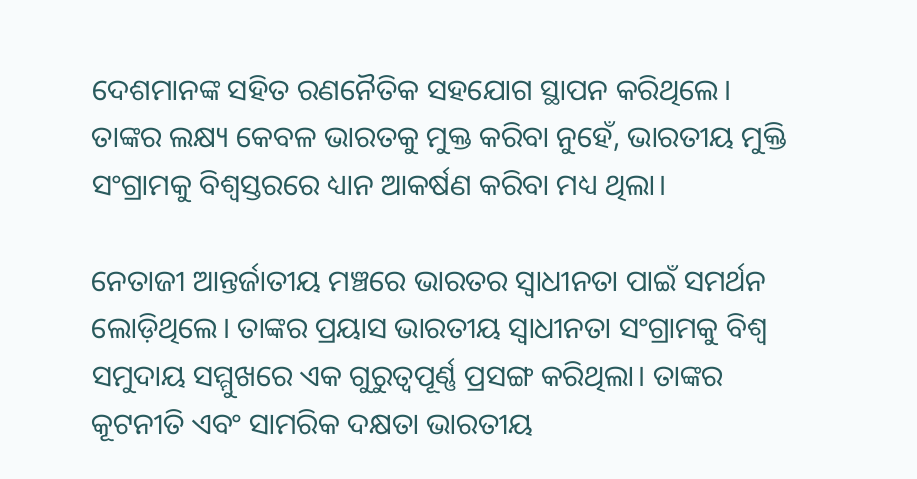ଦେଶମାନଙ୍କ ସହିତ ରଣନୈତିକ ସହଯୋଗ ସ୍ଥାପନ କରିଥିଲେ। ତାଙ୍କର ଲକ୍ଷ୍ୟ କେବଳ ଭାରତକୁ ମୁକ୍ତ କରିବା ନୁହେଁ, ଭାରତୀୟ ମୁକ୍ତି ସଂଗ୍ରାମକୁ ବିଶ୍ୱସ୍ତରରେ ଧ୍ୟାନ ଆକର୍ଷଣ କରିବା ମଧ୍ୟ ଥିଲା।

ନେତାଜୀ ଆନ୍ତର୍ଜାତୀୟ ମଞ୍ଚରେ ଭାରତର ସ୍ୱାଧୀନତା ପାଇଁ ସମର୍ଥନ ଲୋଡ଼ିଥିଲେ। ତାଙ୍କର ପ୍ରୟାସ ଭାରତୀୟ ସ୍ୱାଧୀନତା ସଂଗ୍ରାମକୁ ବିଶ୍ୱ ସମୁଦାୟ ସମ୍ମୁଖରେ ଏକ ଗୁରୁତ୍ୱପୂର୍ଣ୍ଣ ପ୍ରସଙ୍ଗ କରିଥିଲା। ତାଙ୍କର କୂଟନୀତି ଏବଂ ସାମରିକ ଦକ୍ଷତା ଭାରତୀୟ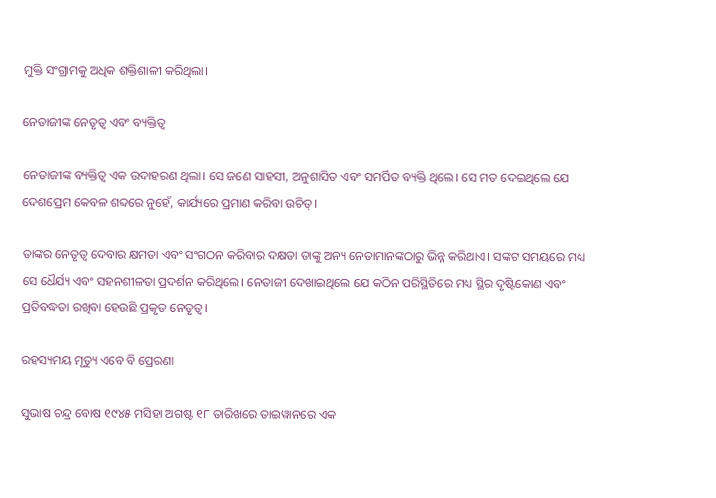ମୁକ୍ତି ସଂଗ୍ରାମକୁ ଅଧିକ ଶକ୍ତିଶାଳୀ କରିଥିଲା।

ନେତାଜୀଙ୍କ ନେତୃତ୍ୱ ଏବଂ ବ୍ୟକ୍ତିତ୍ୱ

ନେତାଜୀଙ୍କ ବ୍ୟକ୍ତିତ୍ୱ ଏକ ଉଦାହରଣ ଥିଲା। ସେ ଜଣେ ସାହସୀ, ଅନୁଶାସିତ ଏବଂ ସମର୍ପିତ ବ୍ୟକ୍ତି ଥିଲେ। ସେ ମତ ଦେଇଥିଲେ ଯେ ଦେଶପ୍ରେମ କେବଳ ଶବ୍ଦରେ ନୁହେଁ, କାର୍ଯ୍ୟରେ ପ୍ରମାଣ କରିବା ଉଚିତ୍।

ତାଙ୍କର ନେତୃତ୍ୱ ଦେବାର କ୍ଷମତା ଏବଂ ସଂଗଠନ କରିବାର ଦକ୍ଷତା ତାଙ୍କୁ ଅନ୍ୟ ନେତାମାନଙ୍କଠାରୁ ଭିନ୍ନ କରିଥାଏ। ସଙ୍କଟ ସମୟରେ ମଧ୍ୟ ସେ ଧୈର୍ଯ୍ୟ ଏବଂ ସହନଶୀଳତା ପ୍ରଦର୍ଶନ କରିଥିଲେ। ନେତାଜୀ ଦେଖାଇଥିଲେ ଯେ କଠିନ ପରିସ୍ଥିତିରେ ମଧ୍ୟ ସ୍ଥିର ଦୃଷ୍ଟିକୋଣ ଏବଂ ପ୍ରତିବଦ୍ଧତା ରଖିବା ହେଉଛି ପ୍ରକୃତ ନେତୃତ୍ୱ।

ରହସ୍ୟମୟ ମୃତ୍ୟୁ ଏବେ ବି ପ୍ରେରଣା

ସୁଭାଷ ଚନ୍ଦ୍ର ବୋଷ ୧୯୪୫ ମସିହା ଅଗଷ୍ଟ ୧୮ ତାରିଖରେ ତାଇୱାନରେ ଏକ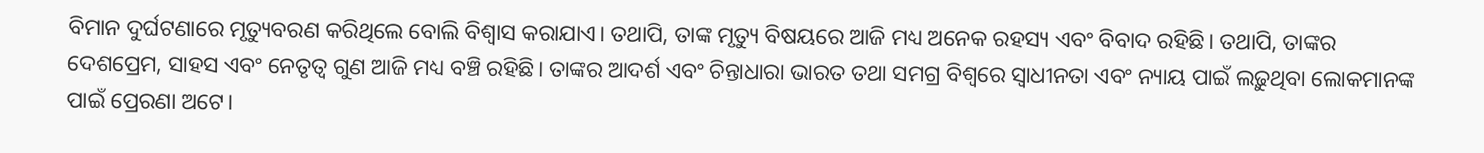ବିମାନ ଦୁର୍ଘଟଣାରେ ମୃତ୍ୟୁବରଣ କରିଥିଲେ ବୋଲି ବିଶ୍ୱାସ କରାଯାଏ। ତଥାପି, ତାଙ୍କ ମୃତ୍ୟୁ ବିଷୟରେ ଆଜି ମଧ୍ୟ ଅନେକ ରହସ୍ୟ ଏବଂ ବିବାଦ ରହିଛି। ତଥାପି, ତାଙ୍କର ଦେଶପ୍ରେମ, ସାହସ ଏବଂ ନେତୃତ୍ୱ ଗୁଣ ଆଜି ମଧ୍ୟ ବଞ୍ଚି ରହିଛି। ତାଙ୍କର ଆଦର୍ଶ ଏବଂ ଚିନ୍ତାଧାରା ଭାରତ ତଥା ସମଗ୍ର ବିଶ୍ୱରେ ସ୍ୱାଧୀନତା ଏବଂ ନ୍ୟାୟ ପାଇଁ ଲଢ଼ୁଥିବା ଲୋକମାନଙ୍କ ପାଇଁ ପ୍ରେରଣା ଅଟେ।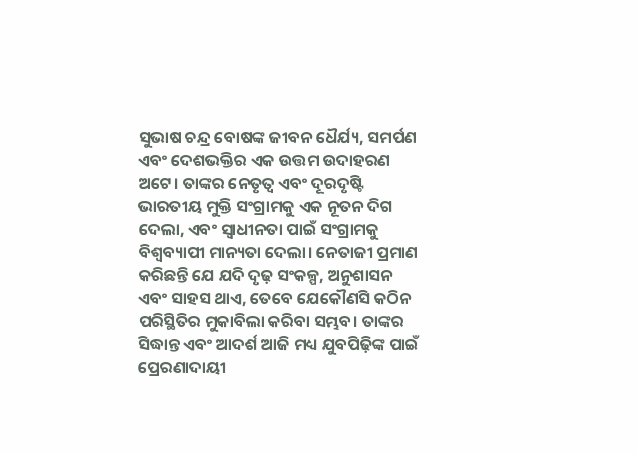ସୁଭାଷ ଚନ୍ଦ୍ର ବୋଷଙ୍କ ଜୀବନ ଧୈର୍ଯ୍ୟ, ସମର୍ପଣ ଏବଂ ଦେଶଭକ୍ତିର ଏକ ଉତ୍ତମ ଉଦାହରଣ ଅଟେ। ତାଙ୍କର ନେତୃତ୍ୱ ଏବଂ ଦୂରଦୃଷ୍ଟି ଭାରତୀୟ ମୁକ୍ତି ସଂଗ୍ରାମକୁ ଏକ ନୂତନ ଦିଗ ଦେଲା, ଏବଂ ସ୍ୱାଧୀନତା ପାଇଁ ସଂଗ୍ରାମକୁ ବିଶ୍ୱବ୍ୟାପୀ ମାନ୍ୟତା ଦେଲା। ନେତାଜୀ ପ୍ରମାଣ କରିଛନ୍ତି ଯେ ଯଦି ଦୃଢ଼ ସଂକଳ୍ପ, ଅନୁଶାସନ ଏବଂ ସାହସ ଥାଏ, ତେବେ ଯେକୌଣସି କଠିନ ପରିସ୍ଥିତିର ମୁକାବିଲା କରିବା ସମ୍ଭବ। ତାଙ୍କର ସିଦ୍ଧାନ୍ତ ଏବଂ ଆଦର୍ଶ ଆଜି ମଧ୍ୟ ଯୁବପିଢ଼ିଙ୍କ ପାଇଁ ପ୍ରେରଣାଦାୟୀ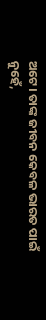ଅଟେ। ତାଙ୍କ ଜୀବନ କେବଳ ଭାରତ ପାଇଁ ନୁହେଁ,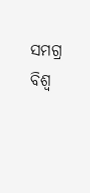ସମଗ୍ର ବିଶ୍ୱ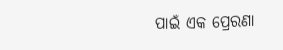ପାଇଁ ଏକ ପ୍ରେରଣା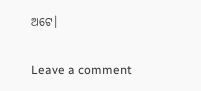ଅଟେ।

Leave a comment